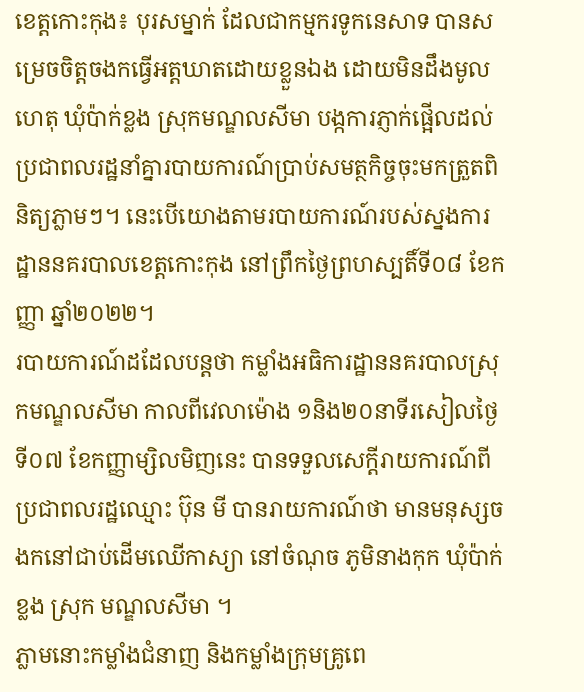ខេត្តកោះកុង៖ បុរសម្នាក់ ដែលជាកម្មករទូកនេសាទ បានសម្រេចចិត្តចងកធ្វើអត្តឃាតដោយខ្លួនឯង ដោយមិនដឹងមូលហេតុ ឃុំប៉ាក់ខ្លង ស្រុកមណ្ឌលសីមា បង្កការភ្ញាក់ផ្អេីលដល់ប្រជាពលរដ្ឋនាំគ្នារបាយការណ៍ប្រាប់សមត្ថកិច្ចចុះមកត្រួតពិនិត្យភ្លាមៗ។ នេះបើយោងតាមរបាយការណ៍របស់ស្នងការដ្ឋាននគរបាលខេត្តកោះកុង នៅព្រឹកថ្ងៃព្រហស្បតិ៍ទី០៨ ខែកញ្ញា ឆ្នាំ២០២២។
របាយការណ៍ដដែលបន្តថា កម្លាំងអធិការដ្ឋាននគរបាលស្រុកមណ្ឌលសីមា កាលពីវេលាម៉ោង ១និង២០នាទីរសៀលថ្ងៃទី០៧ ខែកញ្ញាម្សិលមិញនេះ បានទទួលសេក្តីរាយការណ៍ពីប្រជាពលរដ្ឋឈ្មោះ ប៊ុន មី បានរាយការណ៍ថា មានមនុស្សចងកនៅជាប់ដើមឈើកាស្យា នៅចំណុច ភូមិនាងកុក ឃុំប៉ាក់ខ្លង ស្រុក មណ្ឌលសីមា ។
ភ្លាមនោះកម្លាំងជំនាញ និងកម្លាំងក្រុមគ្រូពេ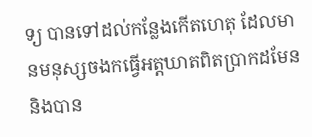ទ្យ បានទៅដល់កន្លែងកើតហេតុ ដែលមានមនុស្សចងកធ្វើអត្តឃាតពិតប្រាកដមែន និងបាន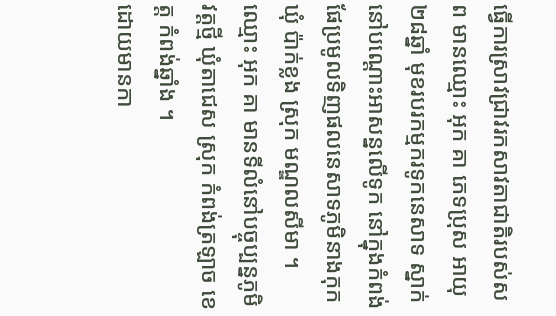ធ្វើការស្រាវជ្រាវរកសាវតាជាតិរបស់សព មានឈ្មោះ អុក គា ភេទប្រុស អាយុ២៨ឆ្នាំ មុខរបរកម្មករទូកនេសាទ ស្នាក់នៅបណ្ដោះអាសន្នលើទូក នៅក្នុងកំពង់ផែប្រមូលទិញផលនេសាទភូមិនាងកុក ឃុំ ប៉ាក់ខ្លង ស្រុក មណ្ឌលសីមា ។ ឈ្មោះ អុក គា មានទីលំនៅបច្ចុប្បន្នភូមិវត្តថ្មី ឃុំតាជេស ស្រុក កំពង់ត្រឡាច ខេត្ត កំពង់ឆ្នាំង ។
ដោយមានកា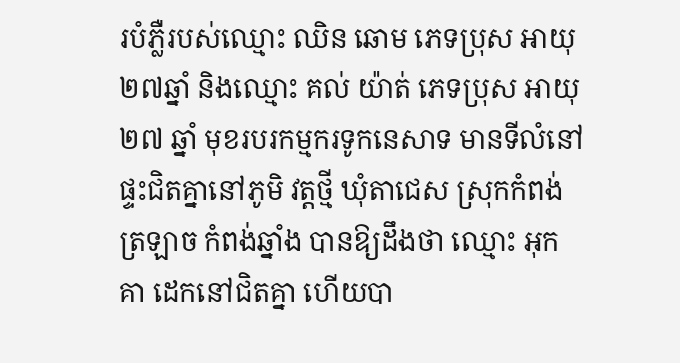របំភ្លឺរបស់ឈ្មោះ ឈិន ឆោម ភេទប្រុស អាយុ២៧ឆ្នាំ និងឈ្មោះ គល់ យ៉ាត់ ភេទប្រុស អាយុ២៧ ឆ្នាំ មុខរបរកម្មករទូកនេសាទ មានទីលំនៅផ្ទះជិតគ្នានៅភូមិ វត្តថ្មី ឃុំតាជេស ស្រុកកំពង់ត្រឡាច កំពង់ឆ្នាំង បានឱ្យដឹងថា ឈ្មោះ អុក គា ដេកនៅជិតគ្នា ហើយបា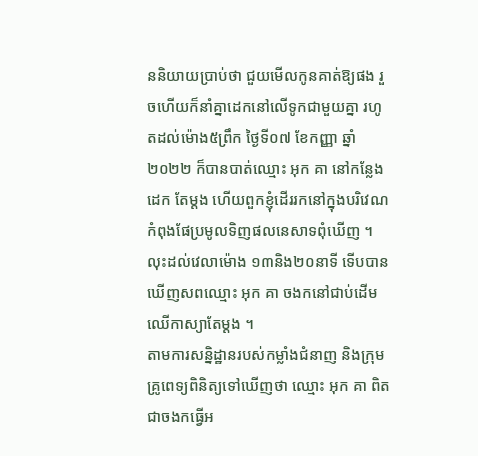ននិយាយប្រាប់ថា ជួយមើលកូនគាត់ឱ្យផង រួចហើយក៏នាំគ្នាដេកនៅលើទូកជាមួយគ្នា រហូតដល់ម៉ោង៥ព្រឹក ថ្ងៃទី០៧ ខែកញ្ញា ឆ្នាំ២០២២ ក៏បានបាត់ឈ្មោះ អុក គា នៅកន្លែងដេក តែម្ដង ហើយពួកខ្ញុំដើររកនៅក្នុងបរិវេណកំពុងផែប្រមូលទិញផលនេសាទពុំឃើញ ។ លុះដល់វេលាម៉ោង ១៣និង២០នាទី ទើបបានឃើញសពឈ្មោះ អុក គា ចងកនៅជាប់ដើមឈើកាស្យាតែម្ដង ។
តាមការសន្និដ្ឋានរបស់កម្លាំងជំនាញ និងក្រុមគ្រូពេទ្យពិនិត្យទៅឃើញថា ឈ្មោះ អុក គា ពិតជាចងកធ្វើអ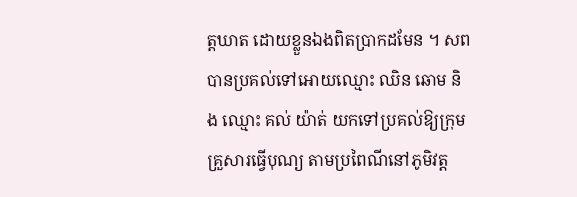ត្តឃាត ដោយខ្លួនឯងពិតប្រាកដមែន ។ សពបានប្រគល់ទៅអោយឈ្មោះ ឈិន ឆោម និង ឈ្មោះ គល់ យ៉ាត់ យកទៅប្រគល់ឱ្យក្រុមគ្រួសារធ្វើបុណ្យ តាមប្រពៃណីនៅភូមិវត្ត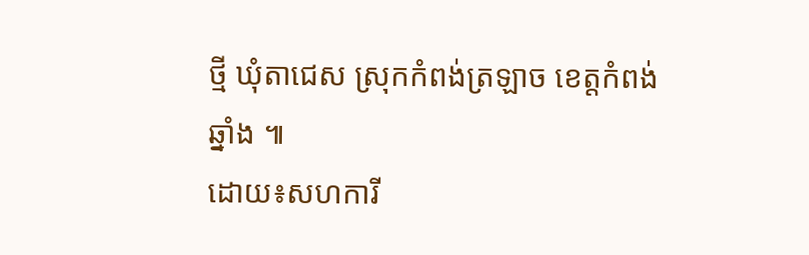ថ្មី ឃុំតាជេស ស្រុកកំពង់ត្រឡាច ខេត្តកំពង់ឆ្នាំង ៕
ដោយ៖សហការី